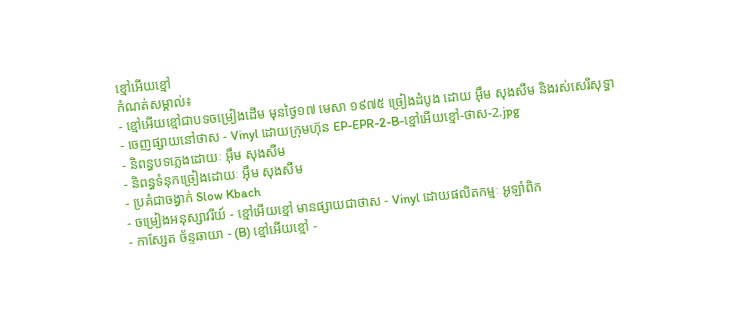ខ្មៅអើយខ្មៅ
កំណត់សម្គាល់៖
- ខ្មៅអើយខ្មៅជាបទចម្រៀងដើម មុនថ្ងៃ១៧ មេសា ១៩៧៥ ច្រៀងដំបូង ដោយ អុឹម សុងសឺម និងរស់សេរីសុទ្ធា
- ចេញផ្សាយនៅថាស - Vinyl ដោយក្រុមហ៊ុន EP-EPR-2-B-ខ្មៅអើយខ្មៅ-ថាស-2.jpg
- និពន្ធបទភ្លេងដោយៈ អ៊ឹម សុងសឺម
- និពន្ធទំនុកច្រៀងដោយៈ អ៊ឹម សុងសឺម
- ប្រគំជាចង្វាក់ Slow Kbach
- ចម្រៀងអនុស្សាវរីយ៍ - ខ្មៅអើយខ្មៅ មានផ្សាយជាថាស - Vinyl ដោយផលិតកម្មៈ អូឡាំពិក
- កាស្សែត ច័ន្ទឆាយា - (B) ខ្មៅអើយខ្មៅ -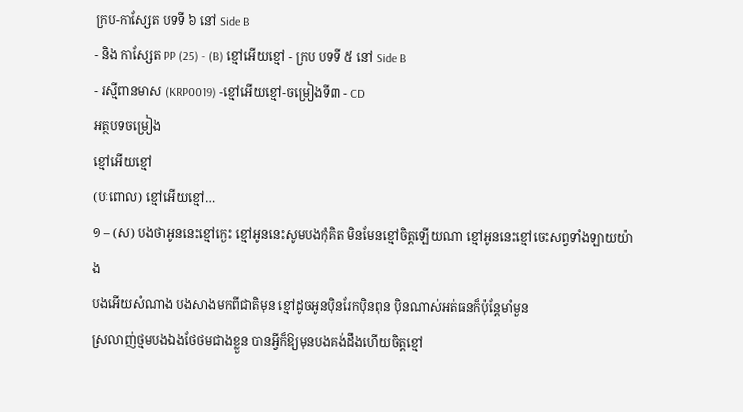ក្រប-កាស្សែត បទទី ៦ នៅ Side B
- និង កាស្សែត PP (25) - (B) ខ្មៅអើយខ្មៅ - ក្រប បទទី ៥ នៅ Side B
- រស្មីពានមាស (KRP0019) -ខ្មៅអើយខ្មៅ-ចម្រៀងទី៣ - CD
អត្ថបទចម្រៀង
ខ្មៅអើយខ្មៅ
(បៈពោល) ខ្មៅអើយខ្មៅ…
១ – (ស) បងថាអូននេះខ្មៅក្ងេះ ខ្មៅអូននេះសូមបងកុំគិត មិនមែនខ្មៅចិត្តឡើយណា ខ្មៅអូននេះខ្មៅចេះសព្វទាំងឡាយយ៉ាង
បងអើយសំណាង បងសាងមកពីជាតិមុន ខ្មៅដូចអូនប៉ិនរែកប៉ិនពុន ប៉ិនណាស់អត់ធនក៏ប៉ុន្តែមាំមួន
ស្រលាញ់ថ្មមបងឯងថែថមជាងខ្លួន បានអ្វីក៏ឱ្យមុនបងគង់ដឹងហើយចិត្តខ្មៅ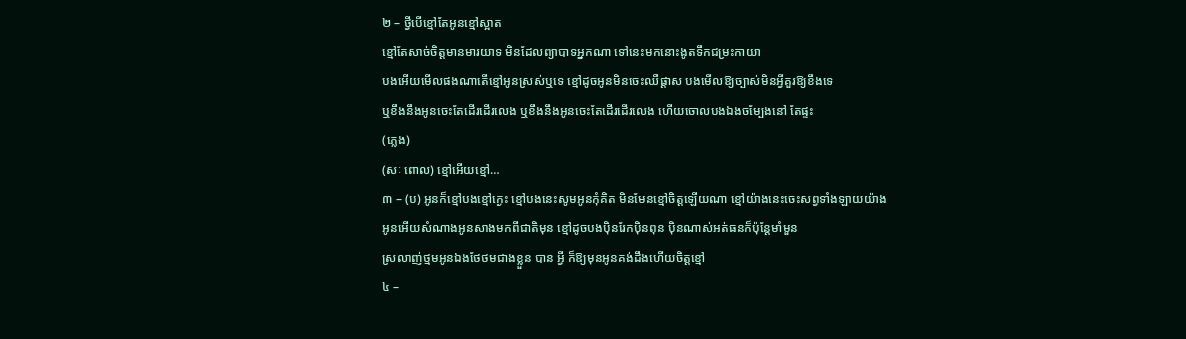២ – ថ្វីបើខ្មៅតែអូនខ្មៅស្អាត
ខ្មៅតែសាច់ចិត្តមានមារយាទ មិនដែលព្យាបាទអ្នកណា ទៅនេះមកនោះងូតទឹកជម្រះកាយា
បងអើយមើលផងណាតើខ្មៅអូនស្រស់ឬទេ ខ្មៅដូចអូនមិនចេះឈឺផ្ដាស បងមើលឱ្យច្បាស់មិនអ្វីគួរឱ្យខឹងទេ
ឬខឹងនឹងអូនចេះតែដើរដើរលេង ឬខឹងនឹងអូនចេះតែដើរដើរលេង ហើយចោលបងឯងចម្បែងនៅ តែផ្ទះ
(ភ្លេង)
(សៈ ពោល) ខ្មៅអើយខ្មៅ…
៣ – (ប) អូនក៏ខ្មៅបងខ្មៅក្ងេះ ខ្មៅបងនេះសូមអូនកុំគិត មិនមែនខ្មៅចិត្តឡើយណា ខ្មៅយ៉ាងនេះចេះសព្វទាំងឡាយយ៉ាង
អូនអើយសំណាងអូនសាងមកពីជាតិមុន ខ្មៅដូចបងប៉ិនរែកប៉ិនពុន ប៉ិនណាស់អត់ធនក៏ប៉ុន្តែមាំមួន
ស្រលាញ់ថ្មមអូនឯងថែថមជាងខ្លួន បាន អ្វី ក៏ឱ្យមុនអូនគង់ដឹងហើយចិត្តខ្មៅ
៤ –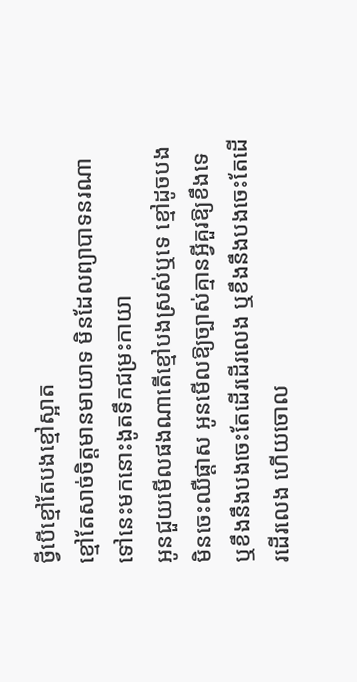ថ្វីបើខ្មៅតែបងខ្មៅស្អាត
ខ្មៅតែសាច់ចិត្តមានមាយាទ មិនដែលព្យាបាទនរណា ទៅនេះមកនោះងូតទឹកជម្រះកាយា
អូនជួយមើលផងណាតើខ្មៅបងស្រស់ឬទេ ខ្មៅដូចបងមិនចេះឈឺផ្ដាស អូនមើលឱ្យច្បាស់គ្មានអ្វីគួរឱ្យខឹងទេ
ឬខឹងនឹងបងចេះតែដើរដើរលេង ឬខឹងនឹងបងចេះតែដើរដើរលេង ហើយចោល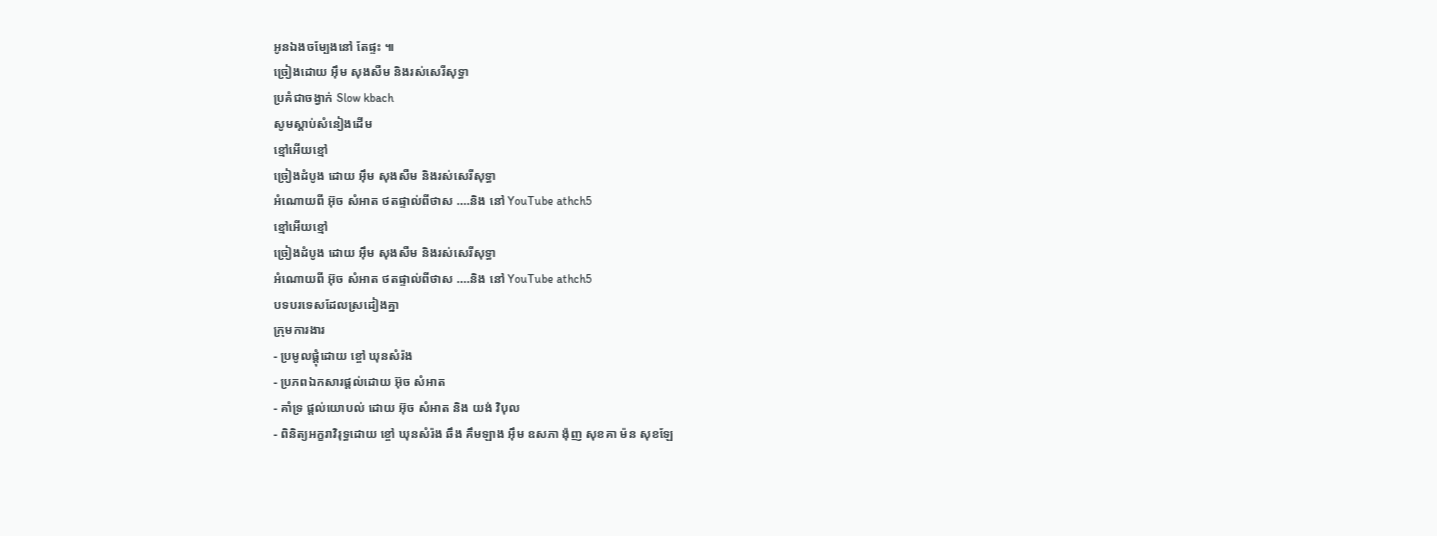អូនឯងចម្បែងនៅ តែផ្ទះ ៕
ច្រៀងដោយ អុឹម សុងសឺម និងរស់សេរីសុទ្ធា
ប្រគំជាចង្វាក់ Slow kbach
សូមស្ដាប់សំនៀងដើម
ខ្មៅអើយខ្មៅ
ច្រៀងដំបូង ដោយ អុឹម សុងសឺម និងរស់សេរីសុទ្ធា
អំណោយពី អ៊ុច សំអាត ថតផ្ទាល់ពីថាស ….និង នៅ YouTube athch5
ខ្មៅអើយខ្មៅ
ច្រៀងដំបូង ដោយ អុឹម សុងសឺម និងរស់សេរីសុទ្ធា
អំណោយពី អ៊ុច សំអាត ថតផ្ទាល់ពីថាស ….និង នៅ YouTube athch5
បទបរទេសដែលស្រដៀងគ្នា
ក្រុមការងារ
- ប្រមូលផ្ដុំដោយ ខ្ចៅ ឃុនសំរ៉ង
- ប្រភពឯកសារផ្ដល់ដោយ អ៊ុច សំអាត
- គាំទ្រ ផ្ដល់យោបល់ ដោយ អ៊ុច សំអាត និង យង់ វិបុល
- ពិនិត្យអក្ខរាវិរុទ្ធដោយ ខ្ចៅ ឃុនសំរ៉ង ឆឹង គឹមឡាង អុឹម ឧសភា ង៉ុញ សុខគា ម៉ន សុខឡែ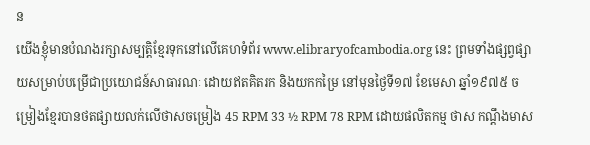ន
យើងខ្ញុំមានបំណងរក្សាសម្បត្តិខ្មែរទុកនៅលើគេហទំព័រ www.elibraryofcambodia.org នេះ ព្រមទាំងផ្សព្វផ្សាយសម្រាប់បម្រើជាប្រយោជន៍សាធារណៈ ដោយឥតគិតរក និងយកកម្រៃ នៅមុនថ្ងៃទី១៧ ខែមេសា ឆ្នាំ១៩៧៥ ចម្រៀងខ្មែរបានថតផ្សាយលក់លើថាសចម្រៀង 45 RPM 33 ½ RPM 78 RPM ដោយផលិតកម្ម ថាស កណ្ដឹងមាស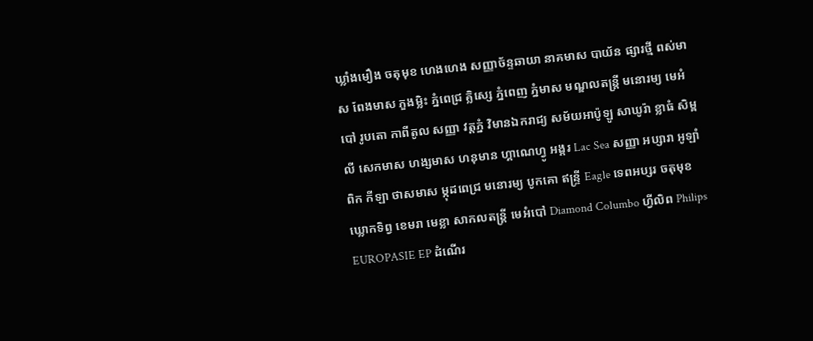ឃ្លាំងមឿង ចតុមុខ ហេងហេង សញ្ញាច័ន្ទឆាយា នាគមាស បាយ័ន ផ្សារថ្មី ពស់មាស ពែងមាស ភួងម្លិះ ភ្នំពេជ្រ គ្លិស្សេ ភ្នំពេញ ភ្នំមាស មណ្ឌលតន្រ្តី មនោរម្យ មេអំបៅ រូបតោ កាពីតូល សញ្ញា វត្តភ្នំ វិមានឯករាជ្យ សម័យអាប៉ូឡូ សាឃូរ៉ា ខ្លាធំ សិម្ពលី សេកមាស ហង្សមាស ហនុមាន ហ្គាណេហ្វូ អង្គរ Lac Sea សញ្ញា អប្សារា អូឡាំពិក កីឡា ថាសមាស ម្កុដពេជ្រ មនោរម្យ បូកគោ ឥន្ទ្រី Eagle ទេពអប្សរ ចតុមុខ ឃ្លោកទិព្វ ខេមរា មេខ្លា សាកលតន្ត្រី មេអំបៅ Diamond Columbo ហ្វីលិព Philips EUROPASIE EP ដំណើរ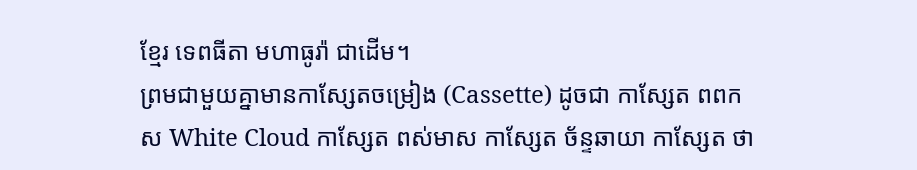ខ្មែរ ទេពធីតា មហាធូរ៉ា ជាដើម។
ព្រមជាមួយគ្នាមានកាសែ្សតចម្រៀង (Cassette) ដូចជា កាស្សែត ពពកស White Cloud កាស្សែត ពស់មាស កាស្សែត ច័ន្ទឆាយា កាស្សែត ថា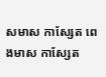សមាស កាស្សែត ពេងមាស កាស្សែត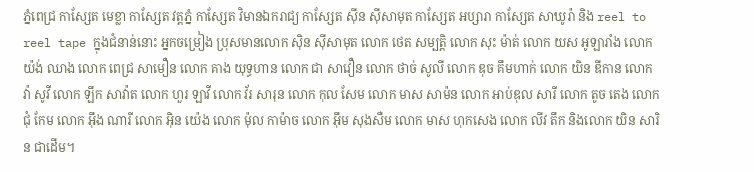ភ្នំពេជ្រ កាស្សែត មេខ្លា កាស្សែត វត្តភ្នំ កាស្សែត វិមានឯករាជ្យ កាស្សែត ស៊ីន ស៊ីសាមុត កាស្សែត អប្សារា កាស្សែត សាឃូរ៉ា និង reel to reel tape ក្នុងជំនាន់នោះ អ្នកចម្រៀង ប្រុសមានលោក ស៊ិន ស៊ីសាមុត លោក ថេត សម្បត្តិ លោក សុះ ម៉ាត់ លោក យស អូឡារាំង លោក យ៉ង់ ឈាង លោក ពេជ្រ សាមឿន លោក គាង យុទ្ធហាន លោក ជា សាវឿន លោក ថាច់ សូលី លោក ឌុច គឹមហាក់ លោក យិន ឌីកាន លោក វ៉ា សូវី លោក ឡឹក សាវ៉ាត លោក ហួរ ឡាវី លោក វ័រ សារុន លោក កុល សែម លោក មាស សាម៉ន លោក អាប់ឌុល សារី លោក តូច តេង លោក ជុំ កែម លោក អ៊ឹង ណារី លោក អ៊ិន យ៉េង លោក ម៉ុល កាម៉ាច លោក អ៊ឹម សុងសឺម លោក មាស ហុកសេង លោក លីវ តឹក និងលោក យិន សារិន ជាដើម។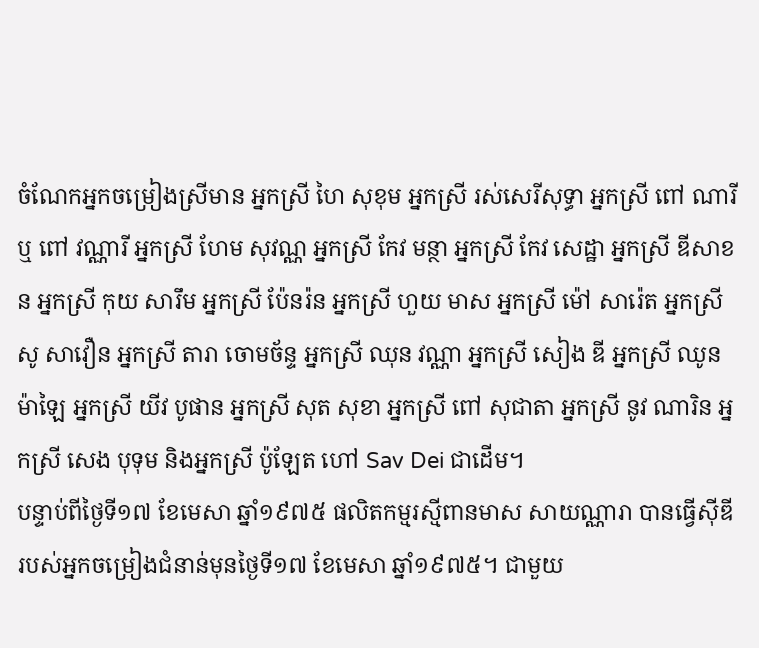ចំណែកអ្នកចម្រៀងស្រីមាន អ្នកស្រី ហៃ សុខុម អ្នកស្រី រស់សេរីសុទ្ធា អ្នកស្រី ពៅ ណារី ឬ ពៅ វណ្ណារី អ្នកស្រី ហែម សុវណ្ណ អ្នកស្រី កែវ មន្ថា អ្នកស្រី កែវ សេដ្ឋា អ្នកស្រី ឌីសាខន អ្នកស្រី កុយ សារឹម អ្នកស្រី ប៉ែនរ៉ន អ្នកស្រី ហួយ មាស អ្នកស្រី ម៉ៅ សារ៉េត អ្នកស្រី សូ សាវឿន អ្នកស្រី តារា ចោមច័ន្ទ អ្នកស្រី ឈុន វណ្ណា អ្នកស្រី សៀង ឌី អ្នកស្រី ឈូន ម៉ាឡៃ អ្នកស្រី យីវ បូផាន អ្នកស្រី សុត សុខា អ្នកស្រី ពៅ សុជាតា អ្នកស្រី នូវ ណារិន អ្នកស្រី សេង បុទុម និងអ្នកស្រី ប៉ូឡែត ហៅ Sav Dei ជាដើម។
បន្ទាប់ពីថ្ងៃទី១៧ ខែមេសា ឆ្នាំ១៩៧៥ ផលិតកម្មរស្មីពានមាស សាយណ្ណារា បានធ្វើស៊ីឌី របស់អ្នកចម្រៀងជំនាន់មុនថ្ងៃទី១៧ ខែមេសា ឆ្នាំ១៩៧៥។ ជាមួយ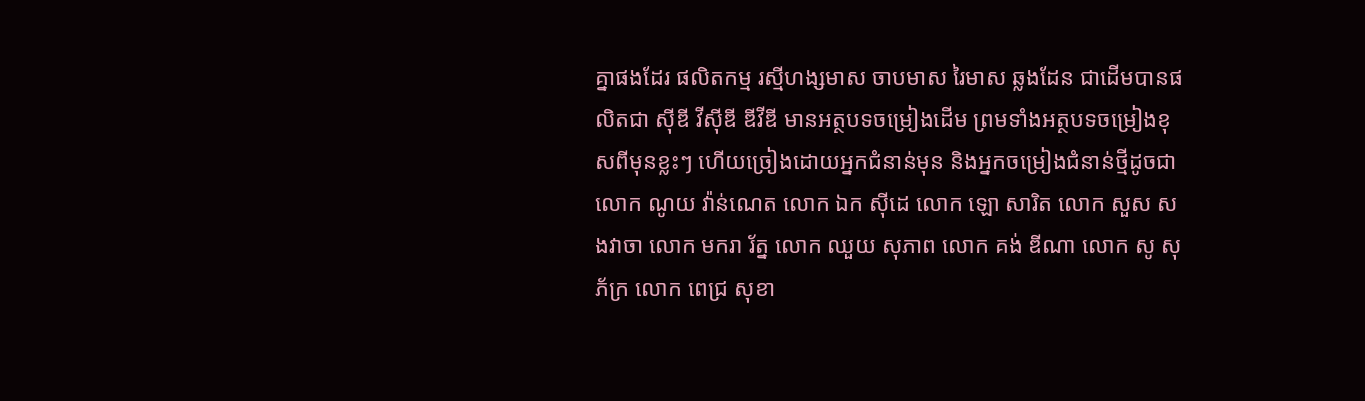គ្នាផងដែរ ផលិតកម្ម រស្មីហង្សមាស ចាបមាស រៃមាស ឆ្លងដែន ជាដើមបានផលិតជា ស៊ីឌី វីស៊ីឌី ឌីវីឌី មានអត្ថបទចម្រៀងដើម ព្រមទាំងអត្ថបទចម្រៀងខុសពីមុនខ្លះៗ ហើយច្រៀងដោយអ្នកជំនាន់មុន និងអ្នកចម្រៀងជំនាន់ថ្មីដូចជា លោក ណូយ វ៉ាន់ណេត លោក ឯក ស៊ីដេ លោក ឡោ សារិត លោក សួស សងវាចា លោក មករា រ័ត្ន លោក ឈួយ សុភាព លោក គង់ ឌីណា លោក សូ សុភ័ក្រ លោក ពេជ្រ សុខា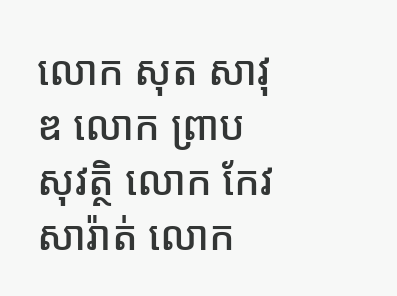លោក សុត សាវុឌ លោក ព្រាប សុវត្ថិ លោក កែវ សារ៉ាត់ លោក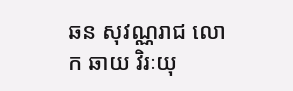ឆន សុវណ្ណរាជ លោក ឆាយ វិរៈយុ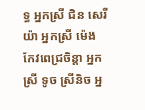ទ្ធ អ្នកស្រី ជិន សេរីយ៉ា អ្នកស្រី ម៉េង កែវពេជ្រចិន្តា អ្នកស្រី ទូច ស្រីនិច អ្ន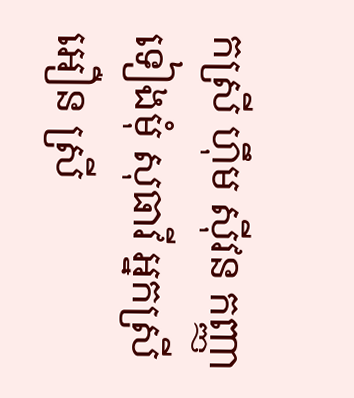កស្រី ហ៊ឹម ស៊ីវន កញ្ញា ទៀងមុំ សុធាវី អ្នកស្រី អឿន ស្រី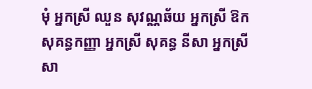មុំ អ្នកស្រី ឈួន សុវណ្ណឆ័យ អ្នកស្រី ឱក សុគន្ធកញ្ញា អ្នកស្រី សុគន្ធ នីសា អ្នកស្រី សា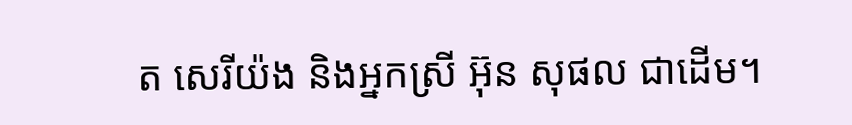ត សេរីយ៉ង និងអ្នកស្រី អ៊ុន សុផល ជាដើម។